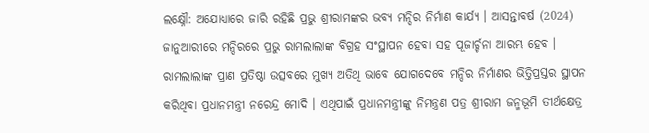ଲକ୍ଷ୍ନୌ: ଅଯୋଧ୍ୟାରେ ଜାରି ରହିଛି ପ୍ରଭୁ ଶ୍ରୀରାମଙ୍କର ଭବ୍ୟ ମନ୍ଦିର ନିର୍ମାଣ କାର୍ଯ୍ୟ । ଆସନ୍ତାବର୍ଷ (2024) ଜାନୁଆରୀରେ ମନ୍ଦିରରେ ପ୍ରଭୁ ରାମଲାଲାଙ୍କ ବିଗ୍ରହ ସଂସ୍ଥାପନ ହେବା ସହ ପୂଜାର୍ଚ୍ଚନା ଆରମ୍ଭ ହେବ । ରାମଲାଲାଙ୍କ ପ୍ରାଣ ପ୍ରତିଷ୍ଠା ଉତ୍ସବରେ ମୁଖ୍ୟ ଅତିଥି ଭାବେ ଯୋଗଦେବେ ମନ୍ଦିର ନିର୍ମାଣର ଭିତ୍ତିପ୍ରସ୍ତର ସ୍ଥାପନ କରିଥିବା ପ୍ରଧାନମନ୍ତ୍ରୀ ନରେନ୍ଦ୍ର ମୋଦି । ଏଥିପାଇଁ ପ୍ରଧାନମନ୍ତ୍ରୀଙ୍କୁ ନିମନ୍ତ୍ରଣ ପତ୍ର ଶ୍ରୀରାମ ଜନ୍ମଭୂମି ତୀର୍ଥକ୍ଷେତ୍ର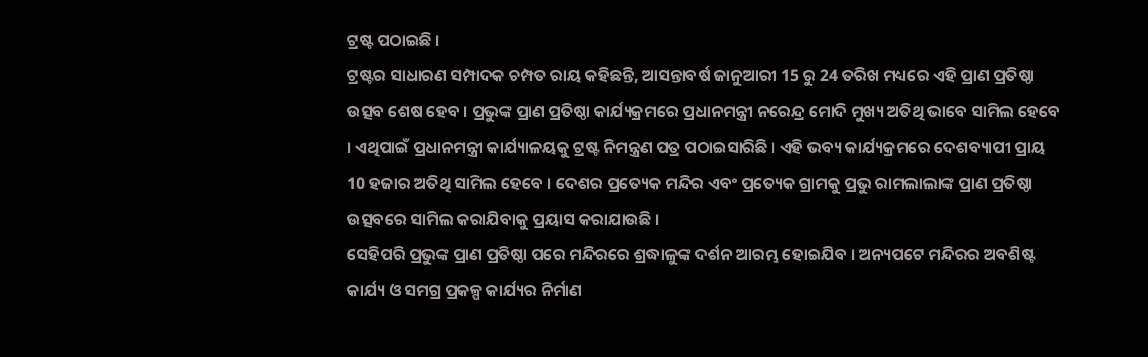ଟ୍ରଷ୍ଟ ପଠାଇଛି ।
ଟ୍ରଷ୍ଟର ସାଧାରଣ ସମ୍ପାଦକ ଚମ୍ପତ ରାୟ କହିଛନ୍ତି, ଆସନ୍ତାବର୍ଷ ଜାନୁଆରୀ 15 ରୁ 24 ତରିଖ ମଧ୍ୟରେ ଏହି ପ୍ରାଣ ପ୍ରତିଷ୍ଠା ଉତ୍ସବ ଶେଷ ହେବ । ପ୍ରଭୁଙ୍କ ପ୍ରାଣ ପ୍ରତିଷ୍ଠା କାର୍ଯ୍ୟକ୍ରମରେ ପ୍ରଧାନମନ୍ତ୍ରୀ ନରେନ୍ଦ୍ର ମୋଦି ମୁଖ୍ୟ ଅତିଥି ଭାବେ ସାମିଲ ହେବେ । ଏଥିପାଇଁ ପ୍ରଧାନମନ୍ତ୍ରୀ କାର୍ଯ୍ୟାଳୟକୁ ଟ୍ରଷ୍ଟ ନିମନ୍ତ୍ରଣ ପତ୍ର ପଠାଇସାରିଛି । ଏହି ଭବ୍ୟ କାର୍ଯ୍ୟକ୍ରମରେ ଦେଶବ୍ୟାପୀ ପ୍ରାୟ 10 ହଜାର ଅତିଥି ସାମିଲ ହେବେ । ଦେଶର ପ୍ରତ୍ୟେକ ମନ୍ଦିର ଏବଂ ପ୍ରତ୍ୟେକ ଗ୍ରାମକୁ ପ୍ରଭୁ ରାମଲାଲାଙ୍କ ପ୍ରାଣ ପ୍ରତିଷ୍ଠା ଉତ୍ସବରେ ସାମିଲ କରାଯିବାକୁ ପ୍ରୟାସ କରାଯାଉଛି ।
ସେହିପରି ପ୍ରଭୁଙ୍କ ପ୍ରାଣ ପ୍ରତିଷ୍ଠା ପରେ ମନ୍ଦିରରେ ଶ୍ରଦ୍ଧାଳୁଙ୍କ ଦର୍ଶନ ଆରମ୍ଭ ହୋଇଯିବ । ଅନ୍ୟପଟେ ମନ୍ଦିରର ଅବଶିଷ୍ଟ କାର୍ଯ୍ୟ ଓ ସମଗ୍ର ପ୍ରକଳ୍ପ କାର୍ଯ୍ୟର ନିର୍ମାଣ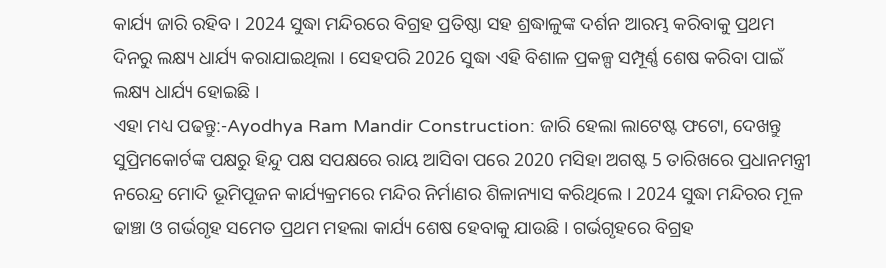କାର୍ଯ୍ୟ ଜାରି ରହିବ । 2024 ସୁଦ୍ଧା ମନ୍ଦିରରେ ବିଗ୍ରହ ପ୍ରତିଷ୍ଠା ସହ ଶ୍ରଦ୍ଧାଳୁଙ୍କ ଦର୍ଶନ ଆରମ୍ଭ କରିବାକୁ ପ୍ରଥମ ଦିନରୁ ଲକ୍ଷ୍ୟ ଧାର୍ଯ୍ୟ କରାଯାଇଥିଲା । ସେହପରି 2026 ସୁଦ୍ଧା ଏହି ବିଶାଳ ପ୍ରକଳ୍ପ ସମ୍ପୂର୍ଣ୍ଣ ଶେଷ କରିବା ପାଇଁ ଲକ୍ଷ୍ୟ ଧାର୍ଯ୍ୟ ହୋଇଛି ।
ଏହା ମଧ୍ୟ ପଢନ୍ତୁ:-Ayodhya Ram Mandir Construction: ଜାରି ହେଲା ଲାଟେଷ୍ଟ ଫଟୋ, ଦେଖନ୍ତୁ
ସୁପ୍ରିମକୋର୍ଟଙ୍କ ପକ୍ଷରୁ ହିନ୍ଦୁ ପକ୍ଷ ସପକ୍ଷରେ ରାୟ ଆସିବା ପରେ 2020 ମସିହା ଅଗଷ୍ଟ 5 ତାରିଖରେ ପ୍ରଧାନମନ୍ତ୍ରୀ ନରେନ୍ଦ୍ର ମୋଦି ଭୂମିପୂଜନ କାର୍ଯ୍ୟକ୍ରମରେ ମନ୍ଦିର ନିର୍ମାଣର ଶିଳାନ୍ୟାସ କରିଥିଲେ । 2024 ସୁଦ୍ଧା ମନ୍ଦିରର ମୂଳ ଢାଞ୍ଚା ଓ ଗର୍ଭଗୃହ ସମେତ ପ୍ରଥମ ମହଲା କାର୍ଯ୍ୟ ଶେଷ ହେବାକୁ ଯାଉଛି । ଗର୍ଭଗୃହରେ ବିଗ୍ରହ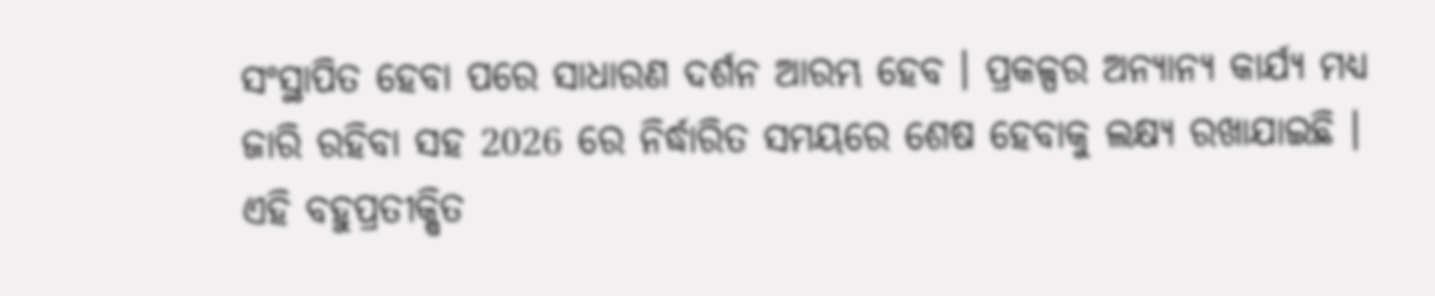ସଂସ୍ଥାପିତ ହେବା ପରେ ସାଧାରଣ ଦର୍ଶନ ଆରମ୍ଭ ହେବ । ପ୍ରକଳ୍ପର ଅନ୍ୟାନ୍ୟ କାର୍ଯ୍ୟ ମଧ୍ୟ ଜାରି ରହିବା ସହ 2026 ରେ ନିର୍ଦ୍ଧାରିତ ସମୟରେ ଶେଷ ହେବାକୁ ଲକ୍ଷ୍ୟ ରଖାଯାଇଛି । ଏହି ବହୁପ୍ରତୀକ୍ଷିତ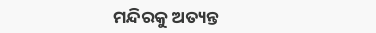ମନ୍ଦିରକୁ ଅତ୍ୟନ୍ତ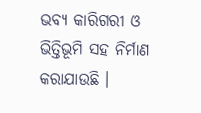ଭବ୍ୟ କାରିଗରୀ ଓ ଭିତ୍ତିଭୂମି ସହ ନିର୍ମାଣ କରାଯାଉଛି ।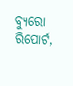ବ୍ୟୁରୋ ରିପୋର୍ଟ,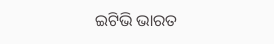ଇଟିଭି ଭାରତ